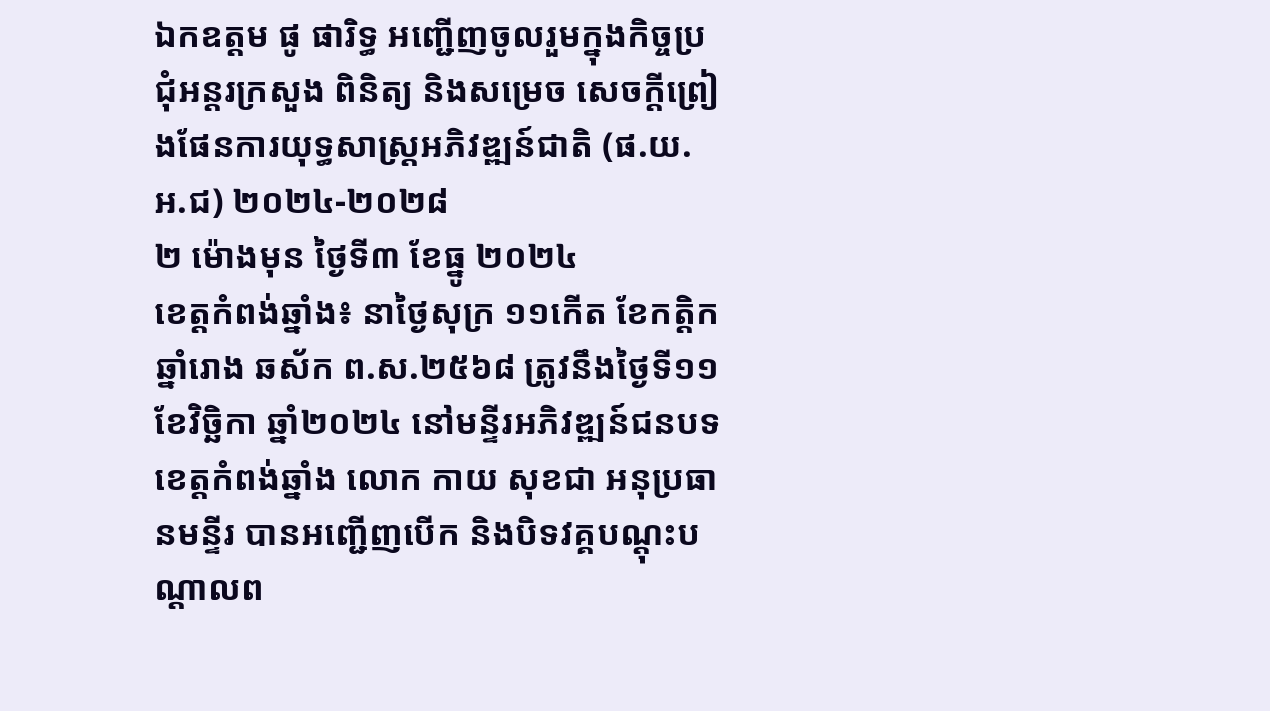ឯកឧត្តម ផូ ផារិទ្ធ អញ្ជើញចូលរួមក្នុងកិច្ចប្រជុំអន្តរក្រសួង ពិនិត្យ និងសម្រេច សេចក្តីព្រៀងផែនការយុទ្ធសាស្រ្តអភិវឌ្ឍន៍ជាតិ (ផ.យ.អ.ជ) ២០២៤-២០២៨
២ ម៉ោងមុន ថ្ងៃទី៣ ខែធ្នូ ២០២៤
ខេត្តកំពង់ឆ្នាំង៖ នាថ្ងៃសុក្រ ១១កើត ខែកត្ដិក ឆ្នាំរោង ឆស័ក ព.ស.២៥៦៨ ត្រូវនឹងថ្ងៃទី១១ ខែវិច្ឆិកា ឆ្នាំ២០២៤ នៅមន្ទីរអភិវឌ្ឍន៍ជនបទខេត្តកំពង់ឆ្នាំង លោក កាយ សុខជា អនុប្រធានមន្ទីរ បានអញ្ជើញបើក និងបិទវគ្គបណ្ដុះបណ្ដាលព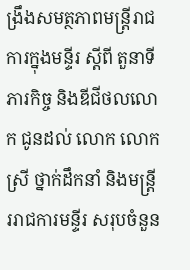ង្រឹងសមត្ថភាពមន្ត្រីរាជការក្នុងមន្ទីរ ស្តីពី តួនាទី ភារកិច្ច និងឌីជីថលលោក ជូនដល់ លោក លោកស្រី ថ្នាក់ដឹកនាំ និងមន្ត្រីររាជការមន្ទីរ សរុបចំនួន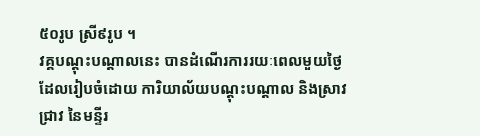៥០រូប ស្រី៩រូប ។
វគ្គបណ្ដុះបណ្ដាលនេះ បានដំណើរការរយៈពេលមួយថ្ងៃ ដែលរៀបចំដោយ ការិយាល័យបណ្ដុះបណ្ដាល និងស្រាវជ្រាវ នៃមន្ទីរ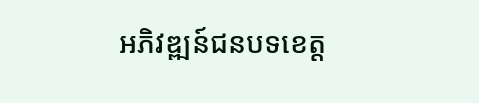អភិវឌ្ឍន៍ជនបទខេត្ត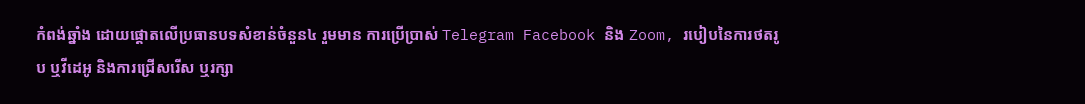កំពង់ឆ្នាំង ដោយផ្តោតលេីប្រធានបទសំខាន់ចំនួន៤ រួមមាន ការប្រើប្រាស់ Telegram Facebook និង Zoom, របៀបនៃការថតរូប ឬវីដេអូ និងការជ្រើសរើស ឬរក្សា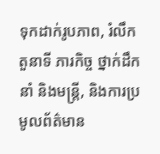ទុកដាក់រូបភាព, រំលឹកតួនាទី ភារកិច្ច ថ្នាក់ដឹកនាំ និងមន្ត្រី, និងការប្រមូលព័ត៌មាន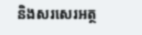និងសរសេរអត្ថ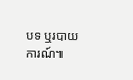បទ ឬរបាយការណ៍៕